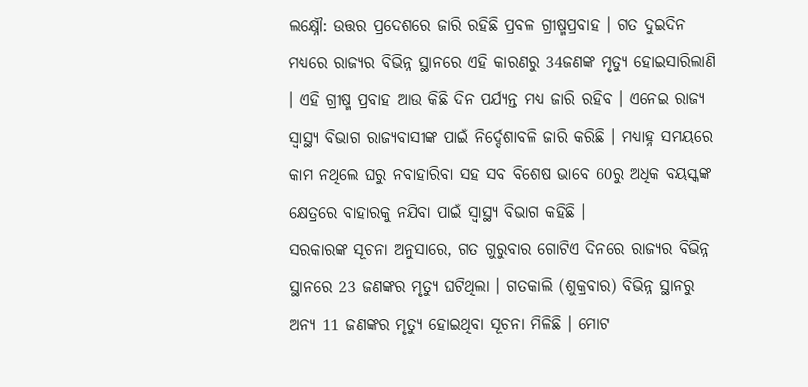ଲକ୍ଷ୍ନୌ: ଉତ୍ତର ପ୍ରଦେଶରେ ଜାରି ରହିଛି ପ୍ରବଳ ଗ୍ରୀଷ୍ମପ୍ରବାହ । ଗତ ଦୁଇଦିନ ମଧ୍ୟରେ ରାଜ୍ୟର ବିଭିନ୍ନ ସ୍ଥାନରେ ଏହି କାରଣରୁ 34ଜଣଙ୍କ ମୃତ୍ୟୁ ହୋଇସାରିଲାଣି । ଏହି ଗ୍ରୀଷ୍ମ ପ୍ରବାହ ଆଉ କିଛି ଦିନ ପର୍ଯ୍ୟନ୍ତ ମଧ୍ୟ ଜାରି ରହିବ । ଏନେଇ ରାଜ୍ୟ ସ୍ବାସ୍ଥ୍ୟ ବିଭାଗ ରାଜ୍ୟବାସୀଙ୍କ ପାଇଁ ନିର୍ଦ୍ଦେଶାବଳି ଜାରି କରିଛି । ମଧ୍ୟାହ୍ନ ସମୟରେ କାମ ନଥିଲେ ଘରୁ ନବାହାରିବା ସହ ସବ ବିଶେଷ ଭାବେ 60ରୁ ଅଧିକ ବୟସ୍କଙ୍କ କ୍ଷେତ୍ରରେ ବାହାରକୁ ନଯିବା ପାଇଁ ସ୍ବାସ୍ଥ୍ୟ ବିଭାଗ କହିଛି ।
ସରକାରଙ୍କ ସୂଚନା ଅନୁସାରେ, ଗତ ଗୁରୁବାର ଗୋଟିଏ ଦିନରେ ରାଜ୍ୟର ବିଭିନ୍ନ ସ୍ଥାନରେ 23 ଜଣଙ୍କର ମୃତ୍ୟୁ ଘଟିଥିଲା । ଗତକାଲି (ଶୁକ୍ରବାର) ବିଭିନ୍ନ ସ୍ଥାନରୁ ଅନ୍ୟ 11 ଜଣଙ୍କର ମୃତ୍ୟୁ ହୋଇଥିବା ସୂଚନା ମିଳିଛି । ମୋଟ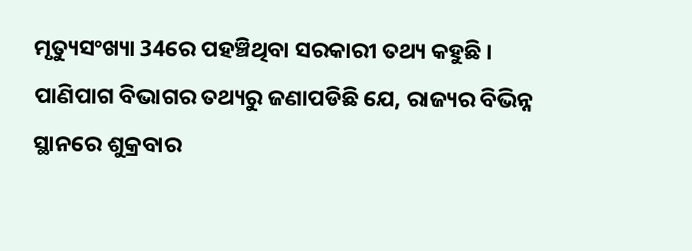ମୃତ୍ୟୁସଂଖ୍ୟା 34ରେ ପହଞ୍ଚିଥିବା ସରକାରୀ ତଥ୍ୟ କହୁଛି ।
ପାଣିପାଗ ବିଭାଗର ତଥ୍ୟରୁ ଜଣାପଡିଛି ଯେ, ରାଜ୍ୟର ବିଭିନ୍ନ ସ୍ଥାନରେ ଶୁକ୍ରବାର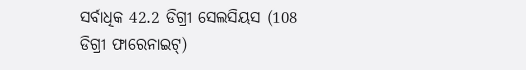ସର୍ବାଧିକ 42.2 ଡିଗ୍ରୀ ସେଲସିୟସ (108 ଡିଗ୍ରୀ ଫାରେନାଇଟ୍)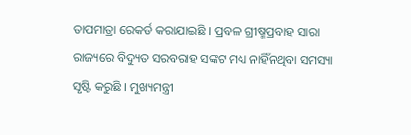ତାପମାତ୍ରା ରେକର୍ଡ କରାଯାଇଛି । ପ୍ରବଳ ଗ୍ରୀଷ୍ମପ୍ରବାହ ସାରା ରାଜ୍ୟରେ ବିଦ୍ୟୁତ ସରବରାହ ସଙ୍କଟ ମଧ୍ୟ ନାହିଁନଥିବା ସମସ୍ୟା ସୃଷ୍ଟି କରୁଛି । ମୁଖ୍ୟମନ୍ତ୍ରୀ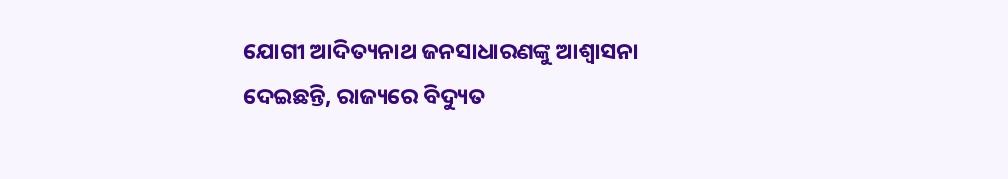ଯୋଗୀ ଆଦିତ୍ୟନାଥ ଜନସାଧାରଣଙ୍କୁ ଆଶ୍ୱାସନା ଦେଇଛନ୍ତି, ରାଜ୍ୟରେ ବିଦ୍ୟୁତ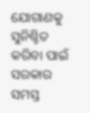ଯୋଗାଣକୁ ସୁନିଶ୍ଚିତ କରିବା ପାଇଁ ସରକାର ସମସ୍ତ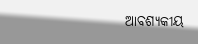ଆବଶ୍ୟକୀୟ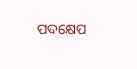ପଦକ୍ଷେପ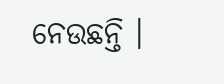ନେଉଛନ୍ତି ।